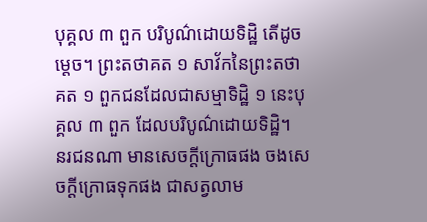បុគ្គល ៣ ពួក បរិបូណ៌ដោយទិដ្ឋិ តើដូចម្ដេច។ ព្រះតថាគត ១ សាវ័កនៃព្រះតថាគត ១ ពួកជនដែលជាសម្មាទិដ្ឋិ ១ នេះបុគ្គល ៣ ពួក ដែលបរិបូណ៌ដោយទិដ្ឋិ។
នរជនណា មានសេចក្ដីក្រោធផង ចងសេចក្ដីក្រោធទុកផង ជាសត្វលាម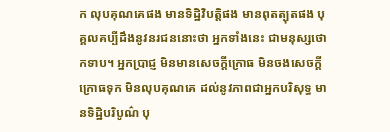ក លុបគុណគេផង មានទិដ្ឋិវិបត្តិផង មានពុតត្បុតផង បុគ្គលគប្បីដឹងនូវនរជននោះថា អ្នកទាំងនេះ ជាមនុស្សថោកទាប។ អ្នកប្រាជ្ញ មិនមានសេចក្ដីក្រោធ មិនចងសេចក្ដីក្រោធទុក មិនលុបគុណគេ ដល់នូវភាពជាអ្នកបរិសុទ្ធ មានទិដ្ឋិបរិបូណ៌ បុ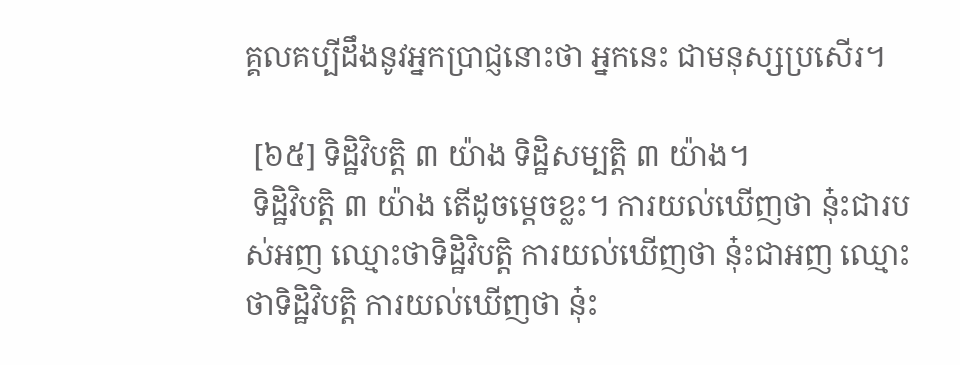គ្គលគប្បីដឹងនូវអ្នកប្រាជ្ញនោះថា អ្នកនេះ ជាមនុស្សប្រសើរ។

 [៦៥] ទិដ្ឋិវិបត្តិ ៣ យ៉ាង ទិដ្ឋិសម្បត្តិ ៣ យ៉ាង។
 ទិដ្ឋិវិបត្តិ ៣ យ៉ាង តើដូចម្ដេចខ្លះ។ ការយល់ឃើញថា នុ៎ះជារបស់អញ ឈ្មោះថាទិដ្ឋិវិបត្តិ ការយល់ឃើញថា នុ៎ះជាអញ ឈ្មោះថាទិដ្ឋិវិបត្តិ ការយល់ឃើញថា នុ៎ះ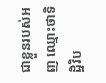ជាខ្លួនរបស់អញ ឈ្មោះថាទិដ្ឋិវិប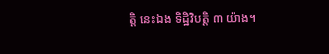ត្តិ នេះឯង ទិដ្ឋិវិបត្តិ ៣ យ៉ាង។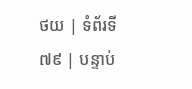ថយ | ទំព័រទី ៧៩ | បន្ទាប់